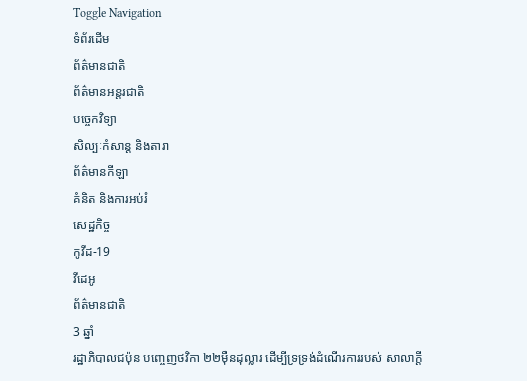Toggle Navigation
ទំព័រដើម
ព័ត៌មានជាតិ
ព័ត៌មានអន្តរជាតិ
បច្ចេកវិទ្យា
សិល្បៈកំសាន្ត និងតារា
ព័ត៌មានកីឡា
គំនិត និងការអប់រំ
សេដ្ឋកិច្ច
កូវីដ-19
វីដេអូ
ព័ត៌មានជាតិ
3 ឆ្នាំ
រដ្ឋាភិបាលជប៉ុន បញ្ចេញថវិកា ២២ម៉ឺនដុល្លារ ដើម្បីទ្រទ្រង់ដំណើរការរបស់ សាលាក្ដី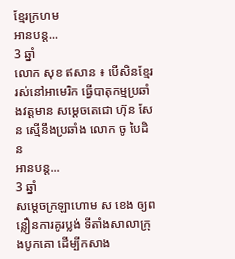ខ្មែរក្រហម
អានបន្ត...
3 ឆ្នាំ
លោក សុខ ឥសាន ៖ បើសិនខ្មែររស់នៅអាមេរិក ធ្វើបាតុកម្មប្រឆាំងវត្តមាន សម្តេចតេជោ ហ៊ុន សែន ស្មើនឹងប្រឆាំង លោក ចូ បៃដិន
អានបន្ត...
3 ឆ្នាំ
សម្តេចក្រឡាហោម ស ខេង ឲ្យពន្លឿនការគូរប្លង់ ទីតាំងសាលាក្រុងបូកគោ ដើម្បីកសាង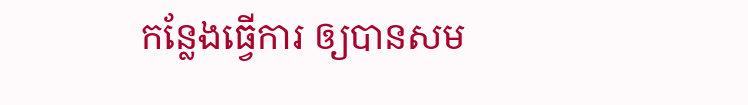កន្លែងធ្វើការ ឲ្យបានសម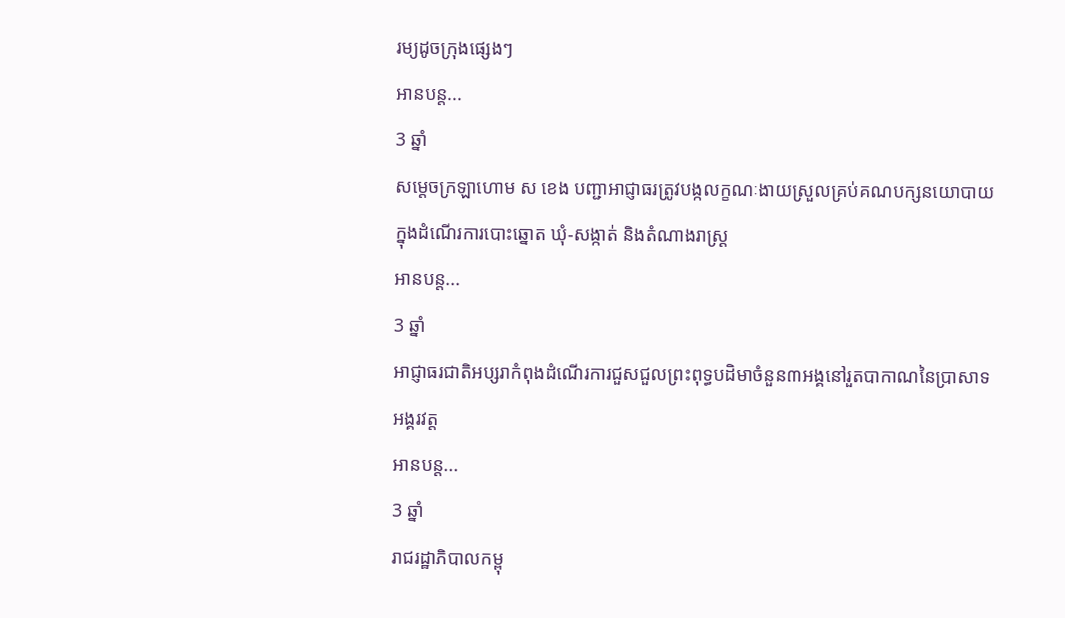រម្យដូចក្រុងផ្សេងៗ
អានបន្ត...
3 ឆ្នាំ
សម្ដេចក្រឡាហោម ស ខេង បញ្ជាអាជ្ញាធរត្រូវបង្កលក្ខណៈងាយស្រួលគ្រប់គណបក្សនយោបាយ ក្នុងដំណើរការបោះឆ្នោត ឃុំ-សង្កាត់ និងតំណាងរាស្ដ្រ
អានបន្ត...
3 ឆ្នាំ
អាជ្ញាធរជាតិអប្សរាកំពុងដំណើរការជួសជួលព្រះពុទ្ធបដិមាចំនួន៣អង្គនៅរួតបាកាណនៃប្រាសាទអង្គរវត្ត
អានបន្ត...
3 ឆ្នាំ
រាជរដ្ឋាភិបាលកម្ពុ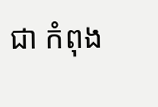ជា កំពុង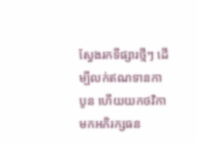ស្វែងរកទីផ្សារថ្មីៗ ដើម្បីលក់ឥណទានកាបូន ហើយយកថវិកាមកអភិរក្សធន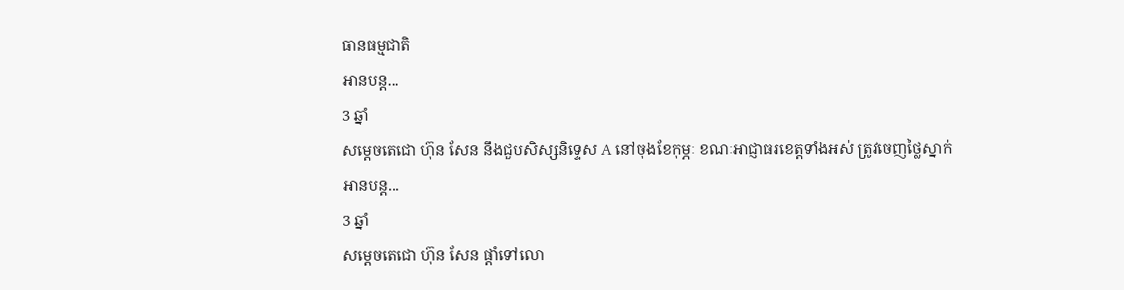ធានធម្មជាតិ
អានបន្ត...
3 ឆ្នាំ
សម្ដេចតេជោ ហ៊ុន សែន នឹងជួបសិស្សនិទ្ទេស A នៅចុងខែកុម្ភៈ ខណៈអាជ្ញាធរខេត្តទាំងអស់ ត្រូវចេញថ្លៃស្នាក់
អានបន្ត...
3 ឆ្នាំ
សម្តេចតេជោ ហ៊ុន សែន ផ្តាំទៅលោ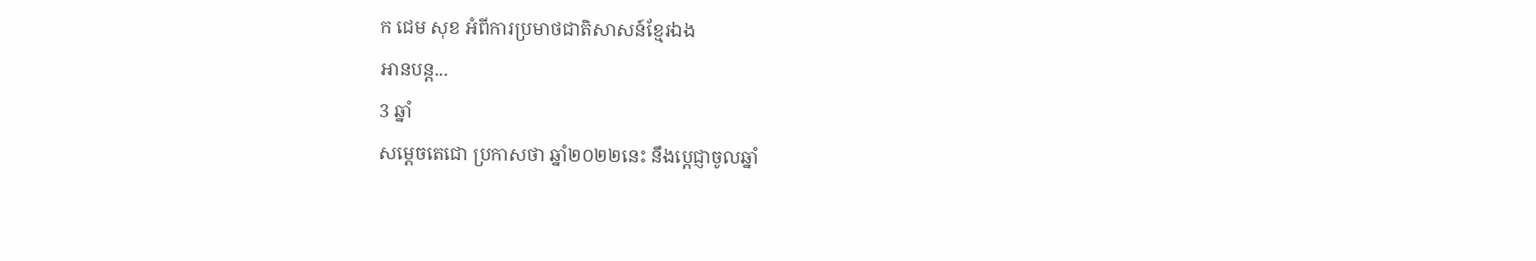ក ជេម សុខ អំពីការប្រមាថជាតិសាសន៍ខ្មែរឯង
អានបន្ត...
3 ឆ្នាំ
សម្តេចតេជោ ប្រកាសថា ឆ្នាំ២០២២នេះ នឹងប្តេជ្ញាចូលឆ្នាំ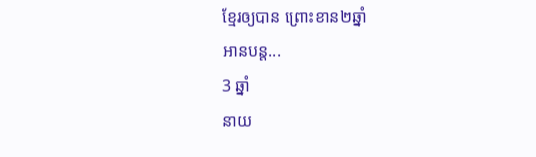ខ្មែរឲ្យបាន ព្រោះខាន២ឆ្នាំ
អានបន្ត...
3 ឆ្នាំ
នាយ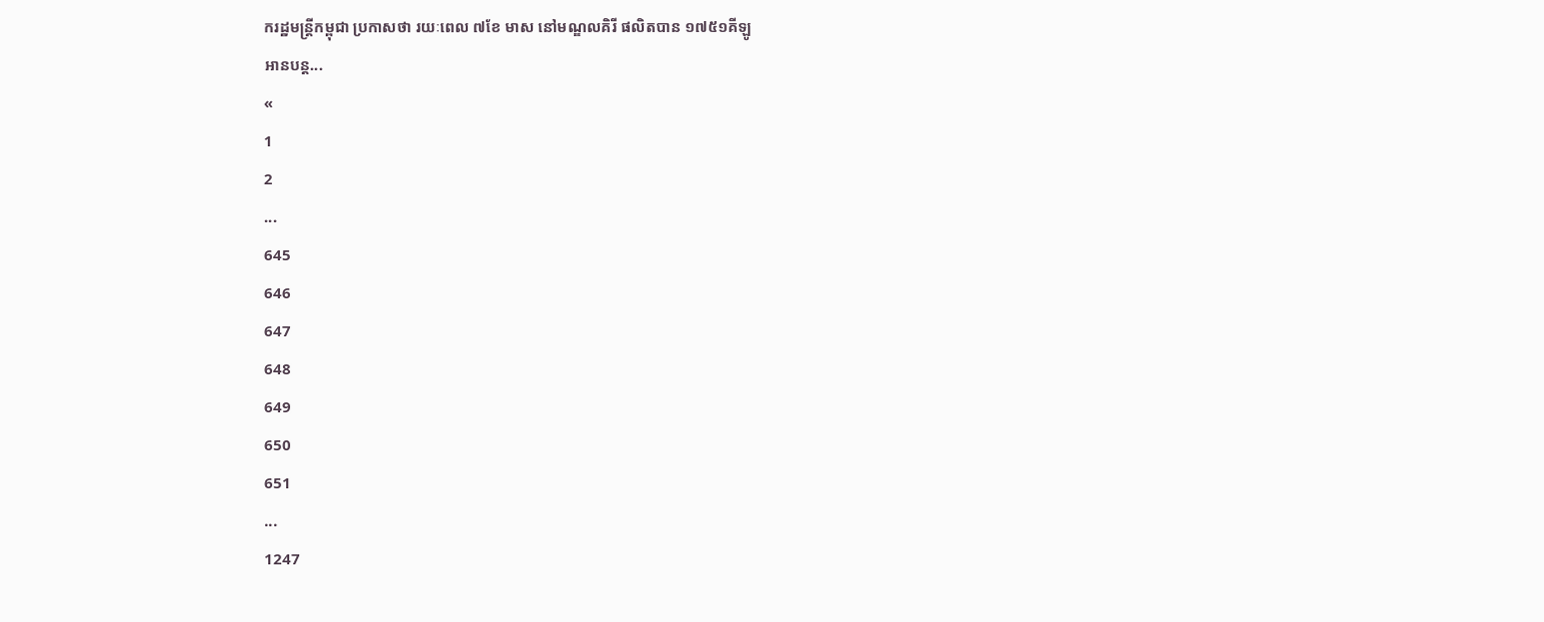ករដ្ឋមន្ដ្រីកម្ពុជា ប្រកាសថា រយៈពេល ៧ខែ មាស នៅមណ្ឌលគិរី ផលិតបាន ១៧៥១គីឡូ
អានបន្ត...
«
1
2
...
645
646
647
648
649
650
651
...
1247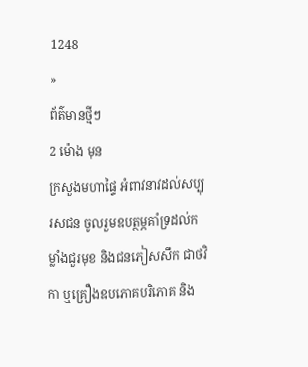1248
»
ព័ត៌មានថ្មីៗ
2 ម៉ោង មុន
ក្រសួងមហាផ្ទៃ អំពាវនាវដល់សប្បុរសជន ចូលរួមឧបត្ថម្ភគាំទ្រដល់កម្លាំងជួរមុខ និងជនភៀសសឹក ជាថវិកា ឬគ្រឿងឧបភោគបរិភោគ និង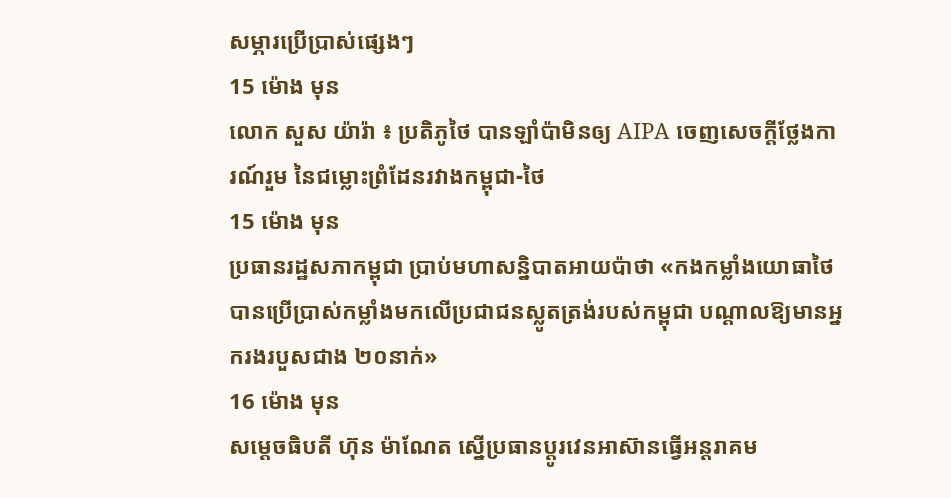សម្ភារប្រើប្រាស់ផ្សេងៗ
15 ម៉ោង មុន
លោក សួស យ៉ារ៉ា ៖ ប្រតិភូថៃ បានឡាំប៉ាមិនឲ្យ AIPA ចេញសេចក្តីថ្លែងការណ៍រួម នៃជម្លោះព្រំដែនរវាងកម្ពុជា-ថៃ
15 ម៉ោង មុន
ប្រធានរដ្ឋសភាកម្ពុជា ប្រាប់មហាសន្និបាតអាយប៉ាថា «កងកម្លាំងយោធាថៃ បានប្រើប្រាស់កម្លាំងមកលើប្រជាជនស្លូតត្រង់របស់កម្ពុជា បណ្តាលឱ្យមានអ្នករងរបួសជាង ២០នាក់»
16 ម៉ោង មុន
សម្ដេចធិបតី ហ៊ុន ម៉ាណែត ស្នើប្រធានប្តូរវេនអាស៊ានធ្វើអន្តរាគម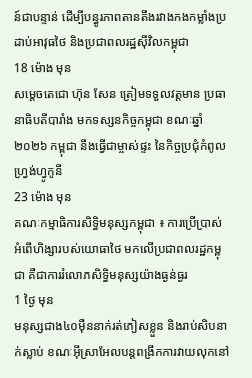ន៍ជាបន្ទាន់ ដើម្បីបន្ធូរភាពតានតឹងរវាងកងកម្លាំងប្រដាប់អាវុធថៃ និងប្រជាពលរដ្ឋស៊ីវិលកម្ពុជា
18 ម៉ោង មុន
សម្តេចតេជោ ហ៊ុន សែន ត្រៀមទទួលវត្តមាន ប្រធានាធិបតីបារាំង មកទស្សនកិច្ចកម្ពុជា ខណៈឆ្នាំ២០២៦ កម្ពុជា នឹងធ្វើជាម្ចាស់ផ្ទះ នៃកិច្ចប្រជុំកំពូលហ្រ្វង់ហ្វូកូនី
23 ម៉ោង មុន
គណៈកម្មាធិការសិទ្ធិមនុស្សកម្ពុជា ៖ ការប្រើប្រាស់អំពើហិង្សារបស់យោធាថៃ មកលើប្រជាពលរដ្ឋកម្ពុជា គឺជាការរំលោភសិទ្ធិមនុស្សយ៉ាងធ្ងន់ធ្ងរ
1 ថ្ងៃ មុន
មនុស្សជាង៤០ម៉ឺននាក់រត់ភៀសខ្លួន និងរាប់សិបនាក់ស្លាប់ ខណៈអ៊ីស្រាអែលបន្តពង្រីកការវាយលុកនៅ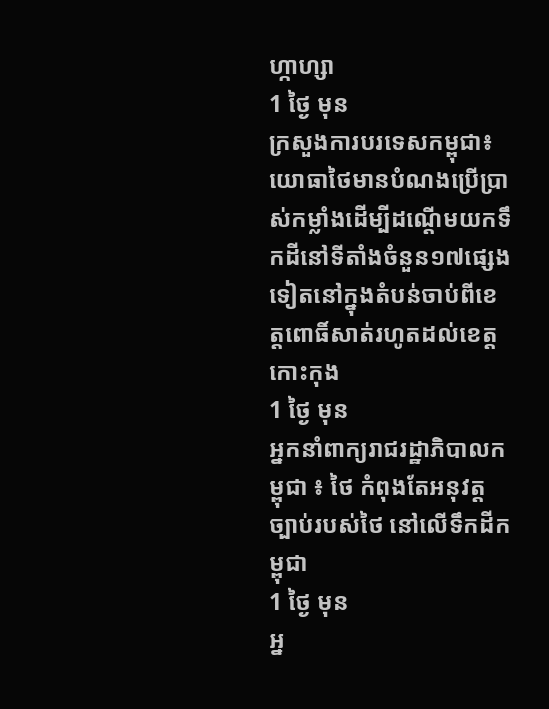ហ្កាហ្សា
1 ថ្ងៃ មុន
ក្រសួងការបរទេសកម្ពុជា៖យោធាថៃមានបំណងប្រើប្រាស់កម្លាំងដើម្បីដណ្តើមយកទឹកដីនៅទីតាំងចំនួន១៧ផ្សេងទៀតនៅក្នុងតំបន់ចាប់ពីខេត្តពោធិ៍សាត់រហូតដល់ខេត្តកោះកុង
1 ថ្ងៃ មុន
អ្នកនាំពាក្យរាជរដ្ឋាភិបាលកម្ពុជា ៖ ថៃ កំពុងតែអនុវត្តច្បាប់របស់ថៃ នៅលើទឹកដីកម្ពុជា
1 ថ្ងៃ មុន
អ្ន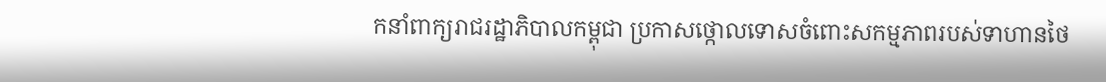កនាំពាក្យរាជរដ្ឋាភិបាលកម្ពុជា ប្រកាសថ្កោលទោសចំពោះសកម្មភាពរបស់ទាហានថៃ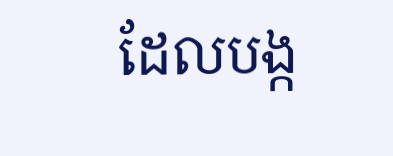ដែលបង្ក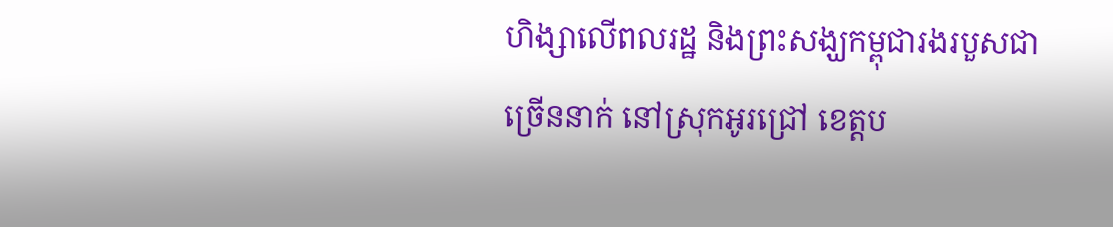ហិង្សាលើពលរដ្ឋ និងព្រះសង្ឃកម្ពុជារងរបួសជាច្រើននាក់ នៅស្រុកអូរជ្រៅ ខេត្តប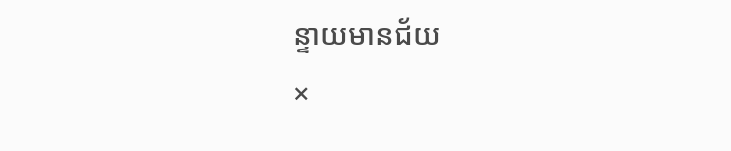ន្ទាយមានជ័យ
×